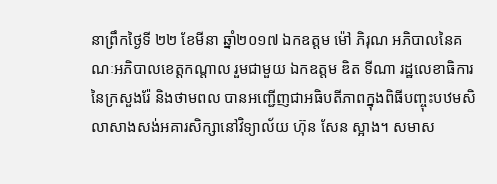នាព្រឹកថ្ងៃទី ២២ ខែមីនា ឆ្នាំ២០១៧ ឯកឧត្តម ម៉ៅ ភិរុណ អភិបាលនៃគណៈអភិបាលខេត្តកណ្តាល រួមជាមួយ ឯកឧត្តម ឌិត ទីណា រដ្ឋលេខាធិការនៃក្រសួងរ៉ែ និងថាមពល បានអញ្ជើញជាអធិបតីភាពក្នុងពិធីបញ្ចុះបឋមសិលាសាងសង់អគារសិក្សានៅវិទ្យាល័យ ហ៊ុន សែន ស្អាង។ សមាស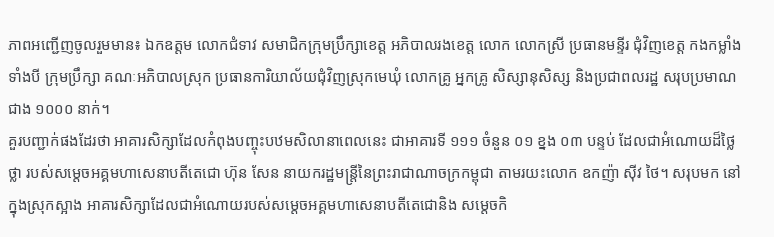ភាពអញ្ជើញចូលរួមមាន៖ ឯកឧត្តម លោកជំទាវ សមាជិកក្រុមប្រឹក្សាខេត្ត អភិបាលរងខេត្ត លោក លោកស្រី ប្រធានមន្ទីរ ជុំវិញខេត្ត កងកម្លាំងទាំងបី ក្រុមប្រឹក្សា គណៈអភិបាលស្រុក ប្រធានការិយាល័យជុំវិញស្រុកមេឃុំ លោកគ្រូ អ្នកគ្រូ សិស្សានុសិស្ស និងប្រជាពលរដ្ឋ សរុបប្រមាណជាង ១០០០ នាក់។
គួរបញ្ជាក់ផងដែរថា អាគារសិក្សាដែលកំពុងបញ្ចុះបឋមសិលានាពេលនេះ ជាអាគារទី ១១១ ចំនួន ០១ ខ្នង ០៣ បន្ទប់ ដែលជាអំណោយដ៏ថ្លៃថ្លា របស់សម្តេចអគ្គមហាសេនាបតីតេជោ ហ៊ុន សែន នាយករដ្ឋមន្ត្រីនៃព្រះរាជាណាចក្រកម្ពុជា តាមរយះលោក ឧកញ៉ា ស៊ីវ ថៃ។ សរុបមក នៅក្នុងស្រុកស្អាង អាគារសិក្សាដែលជាអំណោយរបស់សម្តេចអគ្គមហាសេនាបតីតេជោនិង សម្តេចកិ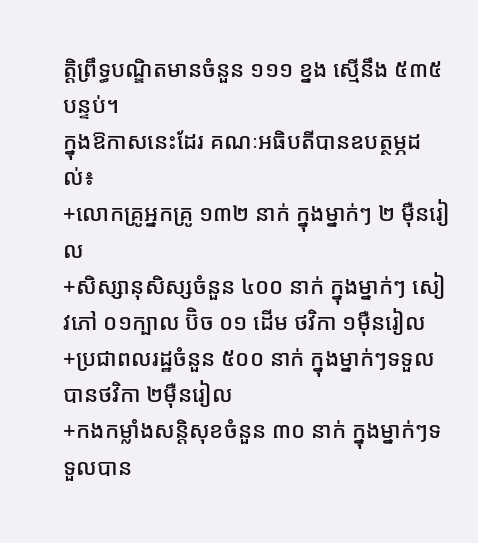ត្តិព្រឹទ្ធបណ្ឌិតមានចំនួន ១១១ ខ្នង ស្មើនឹង ៥៣៥ បន្ទប់។
ក្នុងឱកាសនេះដែរ គណៈអធិបតីបានឧបត្ថម្ភដល់៖
+លោកគ្រូអ្នកគ្រូ ១៣២ នាក់ ក្នុងម្នាក់ៗ ២ ម៉ឺនរៀល
+សិស្សានុសិស្សចំនួន ៤០០ នាក់ ក្នុងម្នាក់ៗ សៀវភៅ ០១ក្បាល ប៊ិច ០១ ដើម ថវិកា ១ម៉ឺនរៀល
+ប្រជាពលរដ្ឋចំនួន ៥០០ នាក់ ក្នុងម្នាក់ៗទទួលបានថវិកា ២ម៉ឺនរៀល
+កងកម្លាំងសន្តិសុខចំនួន ៣០ នាក់ ក្នុងម្នាក់ៗទទួលបាន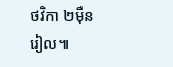ថវិកា ២ម៉ឺនរៀល៕